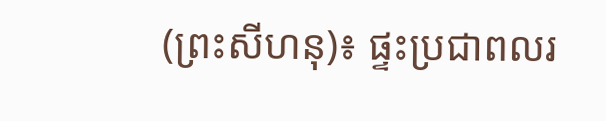(ព្រះសីហនុ)៖ ផ្ទះប្រជាពលរ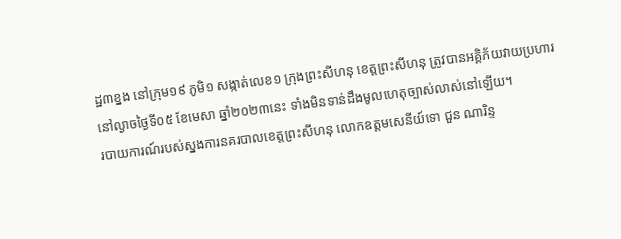ដ្ឋ៣ខ្នង នៅក្រុម១៩ ភូមិ១ សង្កាត់លេខ១ ក្រុងព្រះសីហនុ ខេត្តព្រះសីហនុ ត្រូវបានអគ្គិភ័យវាយប្រហារ នៅល្ងាចថ្ងៃទី០៥ ខែមេសា ឆ្នាំ២០២៣នេះ ទាំងមិនទាន់ដឹងមូលហេតុច្បាស់លាស់នៅឡើយ។
របាយការណ៍របស់ស្នងការនគរបាលខេត្តព្រះសីហនុ លោកឧត្តមសេនីយ៍ទោ ជួន ណារិន្ទ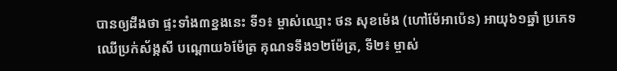បានឲ្យដឹងថា ផ្ទះទាំង៣ខ្នងនេះ ទី១៖ ម្ចាស់ឈ្មោះ ថន សុខម៉េង (ហៅម៉ែអាប៉េន) អាយុ៦១ឆ្នាំ ប្រភេទឈើប្រក់ស័ង្កសី បណ្តោយ៦ម៉ែត្រ គុណទទឹង១២ម៉ែត្រ, ទី២៖ ម្ចាស់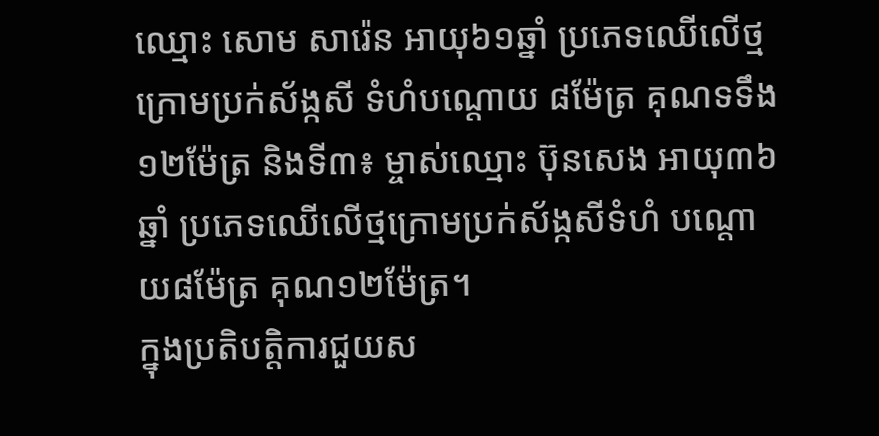ឈ្មោះ សោម សារ៉េន អាយុ៦១ឆ្នាំ ប្រភេទឈើលើថ្មក្រោមប្រក់ស័ង្កសី ទំហំបណ្តោយ ៨ម៉ែត្រ គុណទទឹង១២ម៉ែត្រ និងទី៣៖ ម្ចាស់ឈ្មោះ ប៊ុនសេង អាយុ៣៦ឆ្នាំ ប្រភេទឈើលើថ្មក្រោមប្រក់ស័ង្កសីទំហំ បណ្តោយ៨ម៉ែត្រ គុណ១២ម៉ែត្រ។
ក្នុងប្រតិបត្តិការជួយស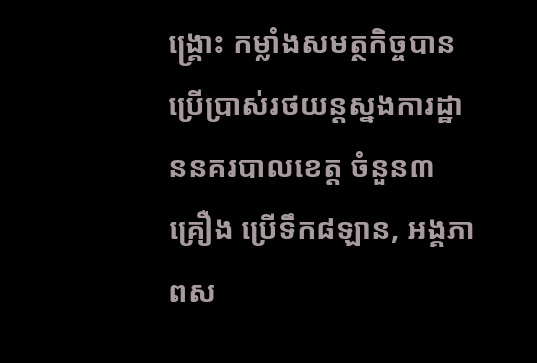ង្គ្រោះ កម្លាំងសមត្ថកិច្ចបានប្រើប្រាស់រថយន្ដស្នងការដ្ឋាននគរបាលខេត្ត ចំនួន៣គ្រឿង ប្រើទឹក៨ឡាន, អង្គភាពស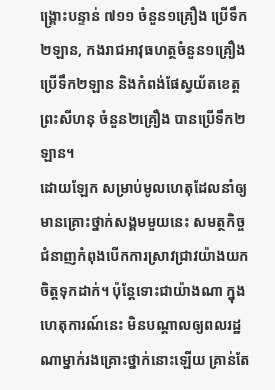ង្រ្គោះបន្ទាន់ ៧១១ ចំនួន១គ្រឿង ប្រើទឹក២ឡាន, កងរាជអាវុធហត្ថចំនួន១គ្រឿង ប្រើទឹក២ឡាន និងកំពង់ផែស្វយ័តខេត្តព្រះសីហនុ ចំនួន២គ្រឿង បានប្រើទឹក២ឡាន។
ដោយឡែក សម្រាប់មូលហេតុដែលនាំឲ្យមានគ្រោះថ្នាក់សង្គមមួយនេះ សមត្ថកិច្ចជំនាញកំពុងបើកការស្រាវជ្រាវយ៉ាងយកចិត្តទុកដាក់។ ប៉ុន្ដែទោះជាយ៉ាងណា ក្នុងហេតុការណ៍នេះ មិនបណ្ដាលឲ្យពលរដ្ឋណាម្នាក់រងគ្រោះថ្នាក់នោះឡើយ គ្រាន់តែ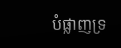បំផ្លាញទ្រ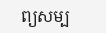ព្យសម្ប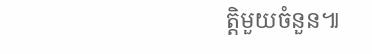ត្តិមួយចំនួន៕